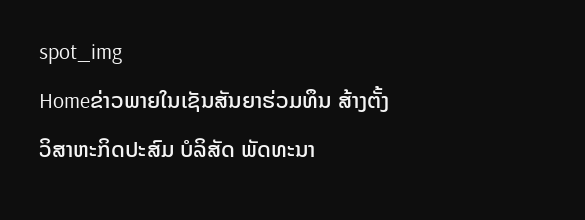spot_img
Homeຂ່າວພາຍໃນເຊັນສັນຍາຮ່ວມທຶນ ສ້າງຕັ້ງວິສາຫະກິດປະສົມ ບໍລິສັດ ພັດທະນາ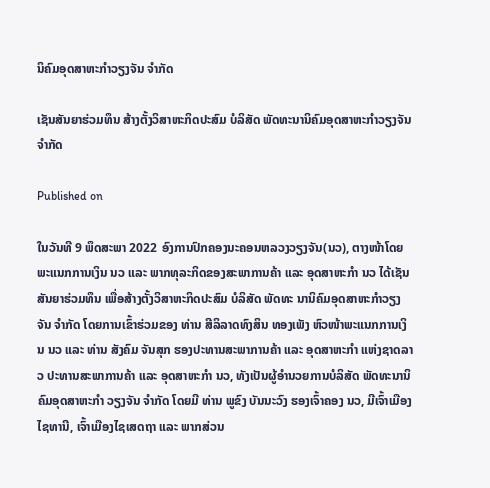ນິຄົມອຸດສາຫະກໍາວຽງຈັນ ຈໍາກັດ

ເຊັນສັນຍາຮ່ວມທຶນ ສ້າງຕັ້ງວິສາຫະກິດປະສົມ ບໍລິສັດ ພັດທະນານິຄົມອຸດສາຫະກໍາວຽງຈັນ ຈໍາກັດ

Published on

ໃນວັນທີ 9 ພຶດສະພາ 2022 ອົງການປົກຄອງນະຄອນຫລວງວຽງຈັນ(ນວ), ຕາງໜ້າໂດຍພະແນກການເງິນ ນວ ແລະ ພາກທຸລະກິດຂອງສະພາການຄ້າ ແລະ ອຸດສາຫະກຳ ນວ ໄດ້ເຊັນສັນຍາຮ່ວມທຶນ ເພື່ອສ້າງຕັ້ງວິສາຫະກິດປະສົມ ບໍລິສັດ ພັດທະ ນານິຄົມອຸດສາຫະກໍາວຽງຈັນ ຈໍາກັດ ໂດຍການເຂົ້າຮ່ວມຂອງ ທ່ານ ສີລິລາດທົງສິນ ທອງເພັງ ຫົວໜ້າພະແນກການເງິນ ນວ ແລະ ທ່ານ ສັງຄົມ ຈັນສຸກ ຮອງປະທານສະພາການຄ້າ ແລະ ອຸດສາຫະກຳ ແຫ່ງຊາດລາວ ປະທານສະພາການຄ້າ ແລະ ອຸດສາຫະກຳ ນວ, ທັງເປັນຜູ້ອໍານວຍການບໍລິສັດ ພັດທະນານິຄົມອຸດສາຫະກຳ ວຽງຈັນ ຈຳກັດ ໂດຍມີ ທ່ານ ພູຂົງ ບັນນະວົງ ຮອງເຈົ້າຄອງ ນວ, ມີເຈົ້າເມືອງໄຊທານີ, ເຈົ້າເມືອງໄຊເສດຖາ ແລະ ພາກສ່ວນ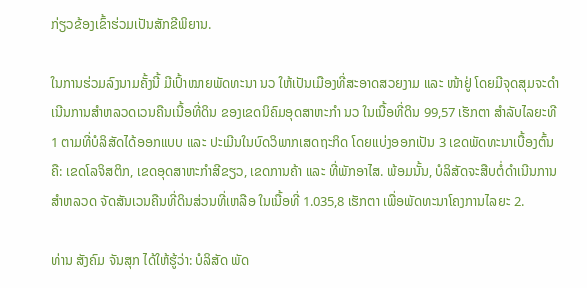ກ່ຽວຂ້ອງເຂົ້າຮ່ວມເປັນສັກຂີພິຍານ.

ໃນການຮ່ວມລົງນາມຄັ້ງນີ້ ມີເປົ້າໝາຍພັດທະນາ ນວ ໃຫ້ເປັນເມືອງທີ່ສະອາດສວຍງາມ ແລະ ໜ້າຢູ່ ໂດຍມີຈຸດສຸມຈະດໍາເນີນການສໍາຫລວດເວນຄືນເນື້ອທີ່ດິນ ຂອງເຂດນິຄົມອຸດສາຫະກໍາ ນວ ໃນເນື້ອທີ່ດິນ 99,57 ເຮັກຕາ ສໍາລັບໄລຍະທີ 1 ຕາມທີ່ບໍລິສັດໄດ້ອອກແບບ ແລະ ປະເມີນໃນບົດວິພາກເສດຖະກິດ ໂດຍແບ່ງອອກເປັນ 3 ເຂດພັດທະນາເບື້ອງຕົ້ນຄື: ເຂດໂລຈິສຕິກ, ເຂດອຸດສາຫະກໍາສີຂຽວ, ເຂດການຄ້າ ແລະ ທີ່ພັກອາໄສ. ພ້ອມນັ້ນ, ບໍລິສັດຈະສືບຕໍ່ດໍາເນີນການສໍາຫລວດ ຈັດສັນເວນຄືນທີ່ດິນສ່ວນທີ່ເຫລືອ ໃນເນື້ອທີ່ 1.035,8 ເຮັກຕາ ເພື່ອພັດທະນາໂຄງການໄລຍະ 2.

ທ່ານ ສັງຄົມ ຈັນສຸກ ໄດ້ໃຫ້ຮູ້ວ່າ: ບໍລິສັດ ພັດ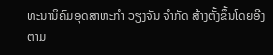ທະນານິຄົມອຸດສາຫະກຳ ວຽງຈັນ ຈຳກັດ ສ້າງຕັ້ງຂຶ້ນໂດຍອີງຕາມ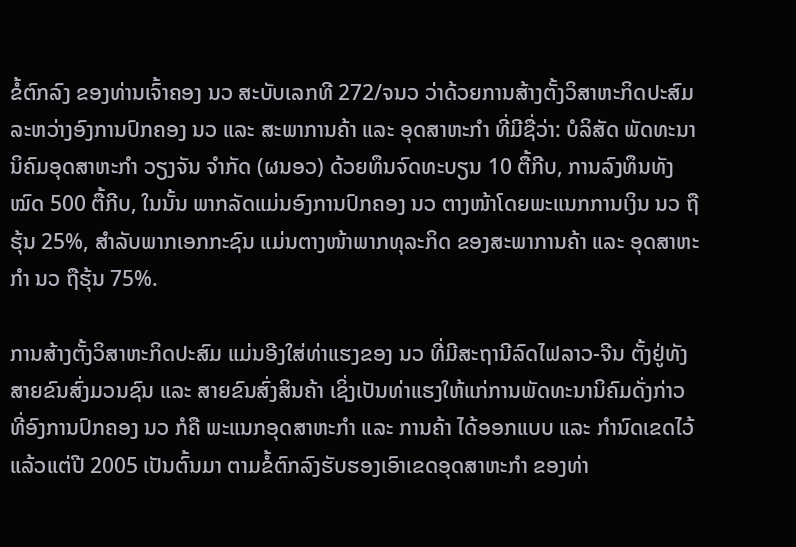ຂໍ້ຕົກລົງ ຂອງທ່ານເຈົ້າຄອງ ນວ ສະບັບເລກທີ 272/ຈນວ ວ່າດ້ວຍການສ້າງຕັ້ງວິສາຫະກິດປະສົມ ລະຫວ່າງອົງການປົກຄອງ ນວ ແລະ ສະພາການຄ້າ ແລະ ອຸດສາຫະກຳ ທີ່ມີຊື່ວ່າ: ບໍລິສັດ ພັດທະນານິຄົມອຸດສາຫະກຳ ວຽງຈັນ ຈຳກັດ (ຜນອວ) ດ້ວຍທຶນຈົດທະບຽນ 10 ຕື້ກີບ, ການລົງທຶນທັງໝົດ 500 ຕື້ກີບ, ໃນນັ້ນ ພາກລັດແມ່ນອົງການປົກຄອງ ນວ ຕາງໜ້າໂດຍພະແນກການເງິນ ນວ ຖືຮຸ້ນ 25%, ສຳລັບພາກເອກກະຊົນ ແມ່ນຕາງໜ້າພາກທຸລະກິດ ຂອງສະພາການຄ້າ ແລະ ອຸດສາຫະກຳ ນວ ຖືຮຸ້ນ 75%.

ການສ້າງຕັ້ງວິສາຫະກິດປະສົມ ແມ່ນອີງໃສ່ທ່າແຮງຂອງ ນວ ທີ່ມີສະຖານີລົດໄຟລາວ-ຈີນ ຕັ້ງຢູ່ທັງສາຍຂົນສົ່ງມວນຊົນ ແລະ ສາຍຂົນສົ່ງສິນຄ້າ ເຊິ່ງເປັນທ່າແຮງໃຫ້ແກ່ການພັດທະນານິຄົມດັ່ງກ່າວ ທີ່ອົງການປົກຄອງ ນວ ກໍຄື ພະແນກອຸດສາຫະກຳ ແລະ ການຄ້າ ໄດ້ອອກແບບ ແລະ ກຳນົດເຂດໄວ້ແລ້ວແຕ່ປີ 2005 ເປັນຕົ້ນມາ ຕາມຂໍ້ຕົກລົງຮັບຮອງເອົາເຂດອຸດສາຫະກຳ ຂອງທ່າ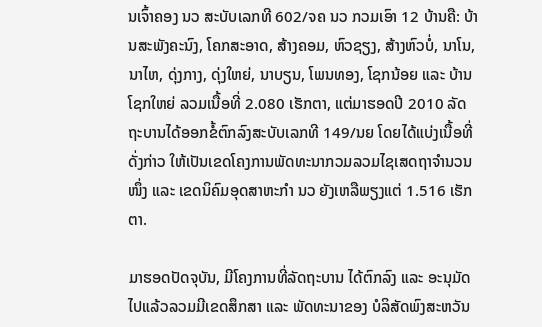ນເຈົ້າຄອງ ນວ ສະບັບເລກທີ 602/ຈຄ ນວ ກວມເອົາ 12 ບ້ານຄື: ບ້ານສະພັງຄະນົງ, ໂຄກສະອາດ, ສ້າງຄອມ, ຫົວຊຽງ, ສ້າງຫົວບໍ່, ນາໂນ, ນາໄຫ, ດຸ່ງກາງ, ດຸ່ງໃຫຍ່, ນາບຽນ, ໂພນທອງ, ໂຊກນ້ອຍ ແລະ ບ້ານໂຊກໃຫຍ່ ລວມເນື້ອທີ່ 2.080 ເຮັກຕາ, ແຕ່ມາຮອດປີ 2010 ລັດຖະບານໄດ້ອອກຂໍ້ຕົກລົງສະບັບເລກທີ 149/ນຍ ໂດຍໄດ້ແບ່ງເນື້ອທີ່ດັ່ງກ່າວ ໃຫ້ເປັນເຂດໂຄງການພັດທະນາກວມລວມໄຊເສດຖາຈໍານວນໜຶ່ງ ແລະ ເຂດນິຄົມອຸດສາຫະກຳ ນວ ຍັງເຫລືພຽງແຕ່ 1.516 ເຮັກຕາ.

ມາຮອດປັດຈຸບັນ, ມີໂຄງການທີ່ລັດຖະບານ ໄດ້ຕົກລົງ ແລະ ອະນຸມັດໄປແລ້ວລວມມີເຂດສຶກສາ ແລະ ພັດທະນາຂອງ ບໍລິສັດພົງສະຫວັນ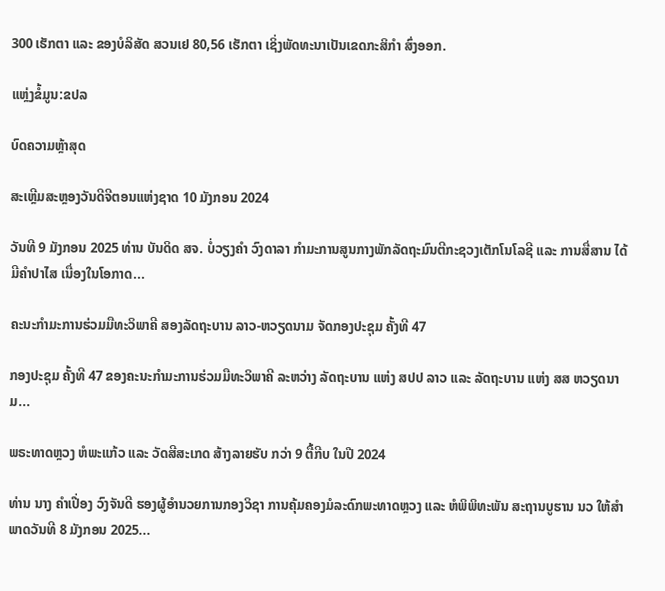300 ເຮັກຕາ ແລະ ຂອງບໍລິສັດ ສວນເຢ 80,56 ເຮັກຕາ ເຊິ່ງພັດທະນາເປັນເຂດກະສິກຳ ສົ່ງອອກ.

ແຫຼ່ງຂໍ້ມູນ:ຂປລ

ບົດຄວາມຫຼ້າສຸດ

ສະເຫຼີມສະຫຼອງວັນດີຈີຕອນແຫ່ງຊາດ 10 ມັງກອນ 2024

ວັນທີ 9 ມັງກອນ 2025 ທ່ານ ບັນດິດ ສຈ. ບໍ່ວຽງຄຳ ວົງດາລາ ກຳມະການສູນກາງພັກລັດຖະມົນຕີກະຊວງເຕັກໂນໂລຊີ ແລະ ການສື່ສານ ໄດ້ມີຄໍາປາໄສ ເນື່ອງໃນໂອກາດ...

ຄະນະກຳມະການຮ່ວມມືທະວິພາຄີ ສອງລັດຖະບານ ລາວ-ຫວຽດນາມ ຈັດກອງປະຊຸມ ຄັ້ງທີ 47

ກອງປະຊຸມ ຄັ້ງທີ 47 ຂອງຄະນະກຳມະການຮ່ວມມືທະວິພາຄີ ລະຫວ່າງ ລັດຖະບານ ແຫ່ງ ສປປ ລາວ ແລະ ລັດຖະບານ ແຫ່ງ ສສ ຫວຽດນາມ...

ພຣະທາດຫຼວງ ຫໍພະແກ້ວ ແລະ ວັດສີສະເກດ ສ້າງລາຍຮັບ ກວ່າ 9 ຕື້ກີບ ໃນປີ 2024

ທ່ານ ນາງ ຄໍາເປື່ອງ ວົງຈັນດີ ຮອງຜູ້ອໍານວຍການກອງວິຊາ ການຄຸ້ມຄອງມໍລະດົກພະທາດຫຼວງ ແລະ ຫໍພິພິທະພັນ ສະຖານບູຮານ ນວ ໃຫ້ສຳພາດວັນທີ 8 ມັງກອນ 2025...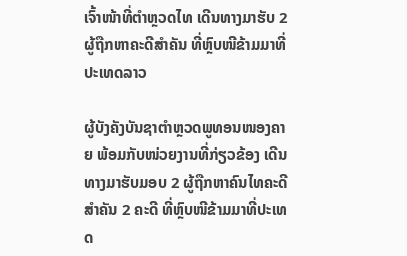ເຈົ້າໜ້າທີ່ຕຳຫຼວດໄທ ເດີນທາງມາຮັບ 2 ຜູ້ຖືກຫາຄະດີສຳຄັນ ທີ່ຫຼົບໜີຂ້າມມາທີ່ປະເທດລາວ

ຜູ້ບັງຄັງບັນຊາຕຳຫຼວດພູທອນໜອງຄາຍ ພ້ອມກັບໜ່ວຍງານທີ່ກ່ຽວຂ້ອງ ເດີນທາງມາຮັບມອບ 2 ຜູ້ຖືກຫາຄົນໄທຄະດີສຳຄັນ 2 ຄະດີ ທີ່ຫຼົບໜີຂ້າມມາທີ່ປະເທດ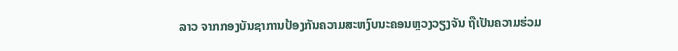ລາວ ຈາກກອງບັນຊາການປ້ອງກັນຄວາມສະຫງົບນະຄອນຫຼວງວຽງຈັນ ຖືເປັນຄວາມຮ່ວມ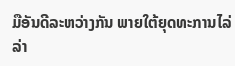ມືອັນດີລະຫວ່າງກັນ ພາຍໃຕ້ຍຸດທະການໄລ່ລ່າ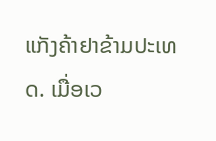ແກັງຄ້າຢາຂ້າມປະເທດ. ເມື່ອເວ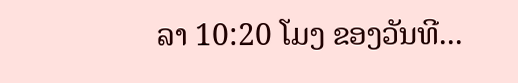ລາ 10:20 ໂມງ ຂອງວັນທີ...